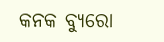କନକ ବ୍ୟୁରୋ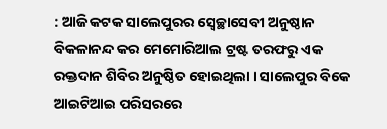: ଆଜି କଟକ ସାଲେପୁରର ସ୍ୱେଚ୍ଛାସେବୀ ଅନୁଷ୍ଠାନ ବିକଳାନନ୍ଦ କର ମେମୋରିଆଲ ଟ୍ରଷ୍ଟ ତରଫରୁ ଏକ ରକ୍ତଦାନ ଶିବିର ଅନୁଷ୍ଠିତ ହୋଇଥିଲା । ସାଲେପୁର ବିକେ ଆଇଟିଆଇ ପରିସରରେ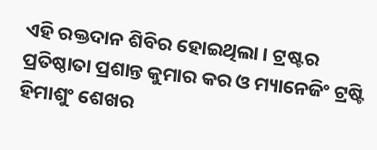ଏହି ରକ୍ତଦାନ ଶିବିର ହୋଇଥିଲା । ଟ୍ରଷ୍ଟର ପ୍ରତିଷ୍ଠାତା ପ୍ରଶାନ୍ତ କୁମାର କର ଓ ମ୍ୟାନେଜିଂ ଟ୍ରଷ୍ଟି ହିମାଶୁଂ ଶେଖର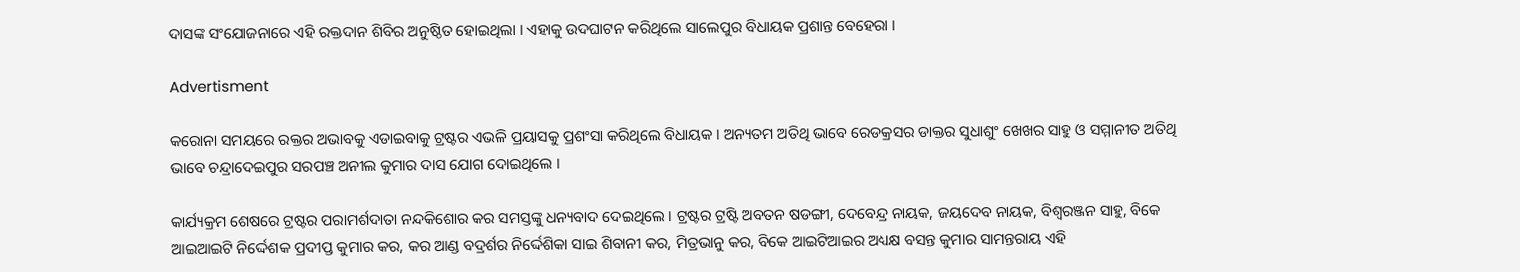ଦାସଙ୍କ ସଂଯୋଜନାରେ ଏହି ରକ୍ତଦାନ ଶିବିର ଅନୁଷ୍ଠିତ ହୋଇଥିଲା । ଏହାକୁ ଉଦଘାଟନ କରିଥିଲେ ସାଲେପୁର ବିଧାୟକ ପ୍ରଶାନ୍ତ ବେହେରା ।

Advertisment

କରୋନା ସମୟରେ ରକ୍ତର ଅଭାବକୁ ଏଡାଇବାକୁ ଟ୍ରଷ୍ଟର ଏଭଳି ପ୍ରୟାସକୁ ପ୍ରଶଂସା କରିଥିଲେ ବିଧାୟକ । ଅନ୍ୟତମ ଅତିଥି ଭାବେ ରେଡକ୍ରସର ଡାକ୍ତର ସୁଧାଶୁଂ ଖେଖର ସାହୁ ଓ ସମ୍ମାନୀତ ଅତିଥି ଭାବେ ଚନ୍ଦ୍ରାଦେଇପୁର ସରପଞ୍ଚ ଅନୀଲ କୁମାର ଦାସ ଯୋଗ ଦୋଇଥିଲେ ।

କାର୍ଯ୍ୟକ୍ରମ ଶେଷରେ ଟ୍ରଷ୍ଟର ପରାମର୍ଶଦାତା ନନ୍ଦକିଶୋର କର ସମସ୍ତଙ୍କୁ ଧନ୍ୟବାଦ ଦେଇଥିଲେ । ଟ୍ରଷ୍ଟର ଟ୍ରଷ୍ଟି ଅବତନ ଷଡଙ୍ଗୀ, ଦେବେନ୍ଦ୍ର ନାୟକ, ଜୟଦେବ ନାୟକ, ବିଶ୍ୱରଞ୍ଜନ ସାହୁ, ବିକେ ଆଇଆଇଟି ନିର୍ଦ୍ଦେଶକ ପ୍ରଦୀପ୍ତ କୁମାର କର, କର ଆଣ୍ଡ ବଦ୍ରର୍ଶର ନିର୍ଦ୍ଦେଶିକା ସାଇ ଶିବାନୀ କର, ମିତ୍ରଭାନୁ କର, ବିକେ ଆଇଟିଆଇର ଅଧ୍ୟକ୍ଷ ବସନ୍ତ କୁମାର ସାମନ୍ତରାୟ ଏହି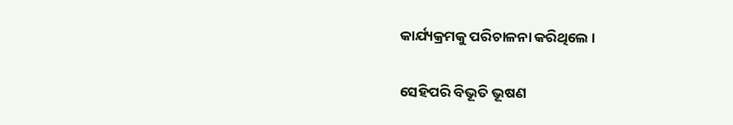କାର୍ଯ୍ୟକ୍ରମକୁ ପରିଚାଳନା କରିଥିଲେ ।

ସେହିପରି ବିଭୂତି ଭୂଷଣ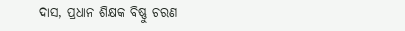ଦାସ, ପ୍ରଧାନ ଶିକ୍ଷକ ବିଷ୍ଣୁ ଚରଣ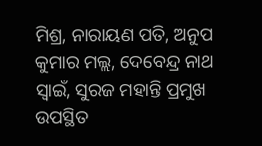ମିଶ୍ର, ନାରାୟଣ ପତି, ଅନୁପ କୁମାର ମଲ୍ଲ, ଦେବେନ୍ଦ୍ର ନାଥ ସ୍ୱାଇଁ, ସୁରଜ ମହାନ୍ତି ପ୍ରମୁଖ ଉପସ୍ଥିତ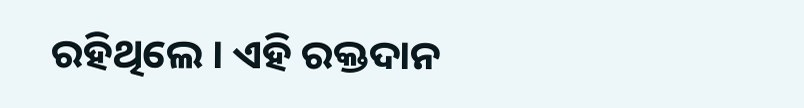ରହିଥିଲେ । ଏହି ରକ୍ତଦାନ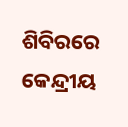ଶିବିରରେ କେନ୍ଦ୍ରୀୟ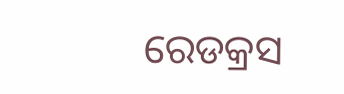ରେଡକ୍ରସ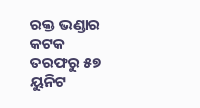ରକ୍ତ ଭଣ୍ଡାର କଟକ ତରଫରୁ ୫୭ ୟୁନିଟ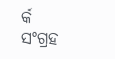ର୍କ ସଂଗ୍ରହ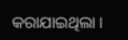କରାଯାଇଥିଲା ।